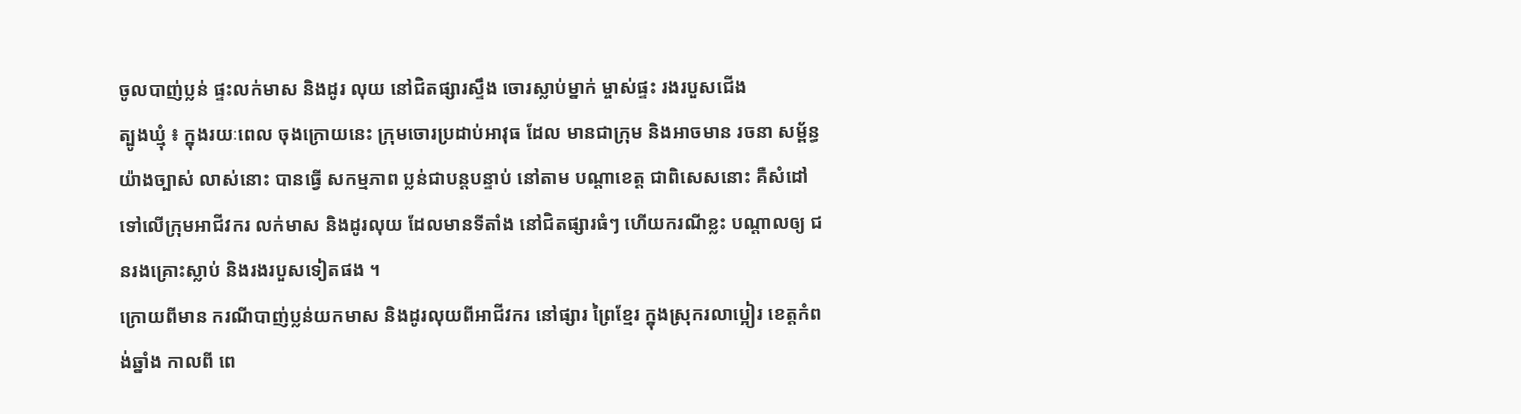ចូលបាញ់ប្លន់ ផ្ទះលក់មាស និងដូរ លុយ នៅជិតផ្សារស្ទឹង ចោរស្លាប់ម្នាក់ ម្ចាស់ផ្ទះ រងរបួសជើង
ត្បូងឃ្មុំ ៖ ក្នុងរយៈពេល ចុងក្រោយនេះ ក្រុមចោរប្រដាប់អាវុធ ដែល មានជាក្រុម និងអាចមាន រចនា សម្ព័ន្ធ យ៉ាងច្បាស់ លាស់នោះ បានធ្វើ សកម្មភាព ប្លន់ជាបន្តបន្ទាប់ នៅតាម បណ្តាខេត្ត ជាពិសេសនោះ គឺសំដៅ ទៅលើក្រុមអាជីវករ លក់មាស និងដូរលុយ ដែលមានទីតាំង នៅជិតផ្សារធំៗ ហើយករណីខ្លះ បណ្តាលឲ្យ ជនរងគ្រោះស្លាប់ និងរងរបួសទៀតផង ។
ក្រោយពីមាន ករណីបាញ់ប្លន់យកមាស និងដូរលុយពីអាជីវករ នៅផ្សារ ព្រៃខ្មែរ ក្នុងស្រុករលាប្អៀរ ខេត្តកំពង់ឆ្នាំង កាលពី ពេ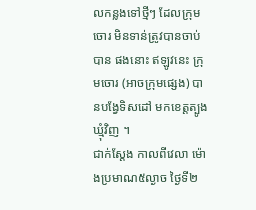លកន្លងទៅថ្មីៗ ដែលក្រុមចោរ មិនទាន់ត្រូវបានចាប់បាន ផងនោះ ឥឡូវនេះ ក្រុមចោរ (អាចក្រុមផ្សេង) បានបង្វែទិសដៅ មកខេត្តត្បូងឃ្មុំវិញ ។
ជាក់ស្តែង កាលពីវេលា ម៉ោងប្រមាណ៥ល្ងាច ថ្ងៃទី២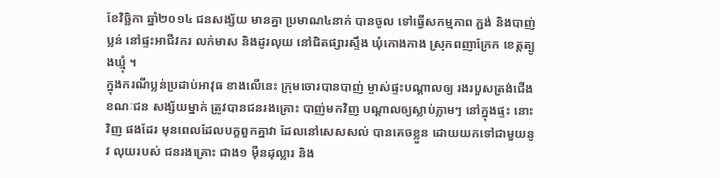ខែវិច្ឆិកា ឆ្នាំ២០១៤ ជនសង្ស័យ មានគ្នា ប្រមាណ៤នាក់ បានចូល ទៅធ្វើសកម្មភាព ភ្ជង់ និងបាញ់ ប្លន់ នៅផ្ទះអាជីវករ លក់មាស និងដូរលុយ នៅជិតផ្សារស្ទឹង ឃុំកោងកាង ស្រុកពញាក្រែក ខេត្តត្បូងឃ្មុំ ។
ក្នុងករណីប្លន់ប្រដាប់អាវុធ ខាងលើនេះ ក្រុមចោរបានបាញ់ ម្ចាស់ផ្ទះបណ្តាលឲ្យ រងរបួសត្រង់ជើង ខណៈជន សង្ស័យម្នាក់ ត្រូវបានជនរងគ្រោះ បាញ់មកវិញ បណ្តាលឲ្យស្លាប់ភ្លាមៗ នៅក្នុងផ្ទះ នោះវិញ ផងដែរ មុនពេលដែលបក្ខពួកគ្នាវា ដែលនៅសេសសល់ បានគេចខ្លួន ដោយយកទៅជាមួយនូវ លុយរបស់ ជនរងគ្រោះ ជាង១ ម៉ឺនដុល្លារ និង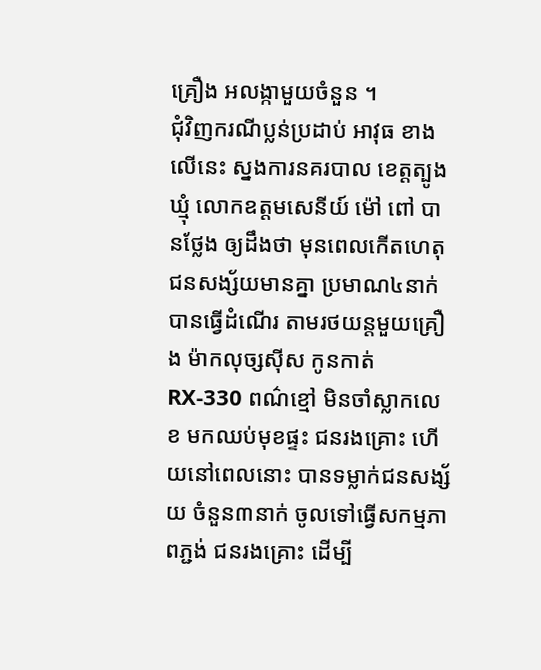គ្រឿង អលង្កាមួយចំនួន ។
ជុំវិញករណីប្លន់ប្រដាប់ អាវុធ ខាងលើនេះ ស្នងការនគរបាល ខេត្តត្បូងឃ្មុំ លោកឧត្តមសេនីយ៍ ម៉ៅ ពៅ បានថ្លែង ឲ្យដឹងថា មុនពេលកើតហេតុ ជនសង្ស័យមានគ្នា ប្រមាណ៤នាក់ បានធ្វើដំណើរ តាមរថយន្តមួយគ្រឿង ម៉ាកលុច្សស៊ីស កូនកាត់ RX-330 ពណ៌ខ្មៅ មិនចាំស្លាកលេខ មកឈប់មុខផ្ទះ ជនរងគ្រោះ ហើយនៅពេលនោះ បានទម្លាក់ជនសង្ស័យ ចំនួន៣នាក់ ចូលទៅធ្វើសកម្មភាពភ្ជង់ ជនរងគ្រោះ ដើម្បី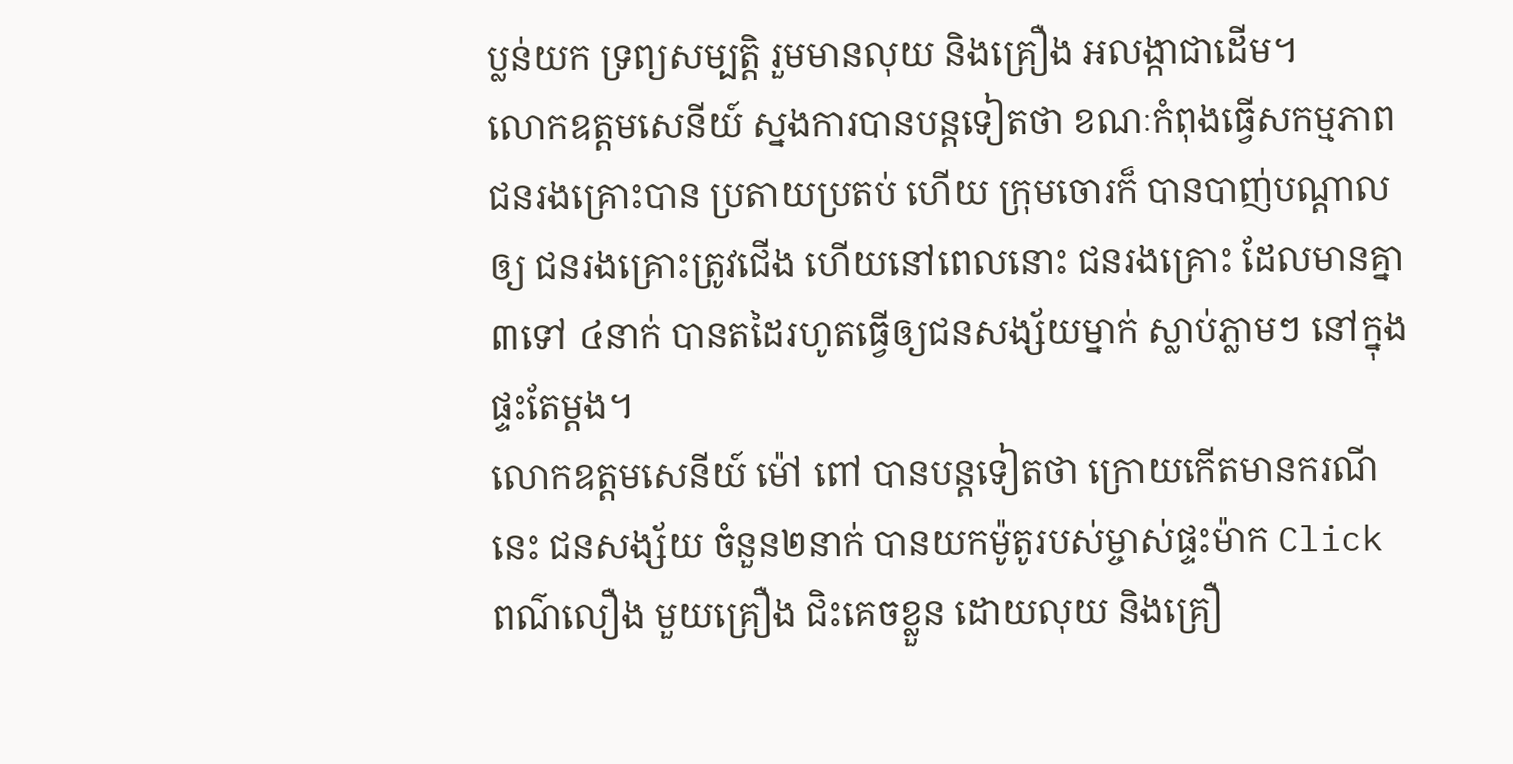ប្លន់យក ទ្រព្យសម្បត្តិ រួមមានលុយ និងគ្រឿង អលង្កាជាដើម។
លោកឧត្តមសេនីយ៍ ស្នងការបានបន្តទៀតថា ខណៈកំពុងធ្វើសកម្មភាព ជនរងគ្រោះបាន ប្រតាយប្រតប់ ហើយ ក្រុមចោរក៏ បានបាញ់បណ្តាលឲ្យ ជនរងគ្រោះត្រូវជើង ហើយនៅពេលនោះ ជនរងគ្រោះ ដែលមានគ្នា ៣ទៅ ៤នាក់ បានតដៃរហូតធ្វើឲ្យជនសង្ស័យម្នាក់ ស្លាប់ភ្លាមៗ នៅក្នុងផ្ទះតែម្តង។
លោកឧត្តមសេនីយ៍ ម៉ៅ ពៅ បានបន្តទៀតថា ក្រោយកើតមានករណីនេះ ជនសង្ស័យ ចំនួន២នាក់ បានយកម៉ូតូរបស់ម្ចាស់ផ្ទះម៉ាក Click ពណ៌លឿង មួយគ្រឿង ជិះគេចខ្លួន ដោយលុយ និងគ្រឿ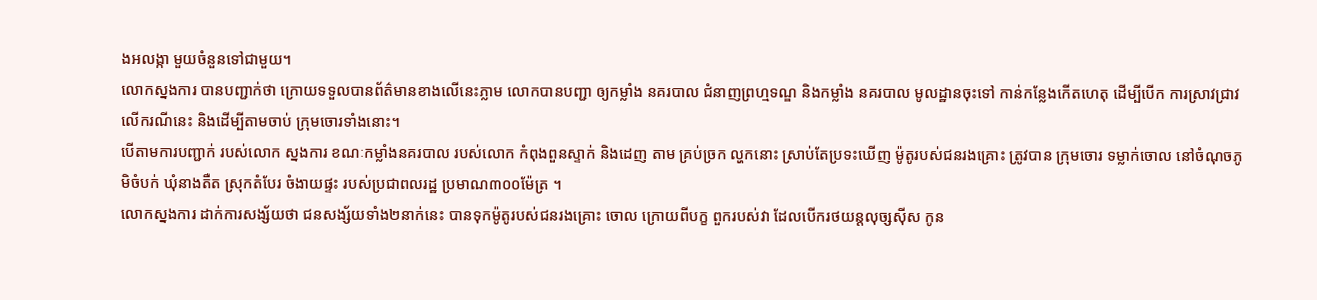ងអលង្កា មួយចំនួនទៅជាមួយ។
លោកស្នងការ បានបញ្ជាក់ថា ក្រោយទទួលបានព័ត៌មានខាងលើនេះភ្លាម លោកបានបញ្ជា ឲ្យកម្លាំង នគរបាល ជំនាញព្រហ្មទណ្ឌ និងកម្លាំង នគរបាល មូលដ្ឋានចុះទៅ កាន់កន្លែងកើតហេតុ ដើម្បីបើក ការស្រាវជ្រាវ លើករណីនេះ និងដើម្បីតាមចាប់ ក្រុមចោរទាំងនោះ។
បើតាមការបញ្ជាក់ របស់លោក ស្នងការ ខណៈកម្លាំងនគរបាល របស់លោក កំពុងពួនស្ទាក់ និងដេញ តាម គ្រប់ច្រក ល្ហកនោះ ស្រាប់តែប្រទះឃើញ ម៉ូតូរបស់ជនរងគ្រោះ ត្រូវបាន ក្រុមចោរ ទម្លាក់ចោល នៅចំណុចភូមិចំបក់ ឃុំនាងតឺត ស្រុកតំបែរ ចំងាយផ្ទះ របស់ប្រជាពលរដ្ឋ ប្រមាណ៣០០ម៉ែត្រ ។
លោកស្នងការ ដាក់ការសង្ស័យថា ជនសង្ស័យទាំង២នាក់នេះ បានទុកម៉ូតូរបស់ជនរងគ្រោះ ចោល ក្រោយពីបក្ខ ពួករបស់វា ដែលបើករថយន្តលុច្សស៊ីស កូន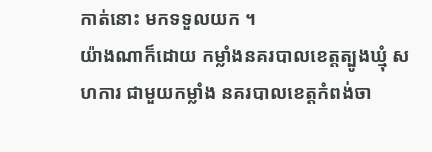កាត់នោះ មកទទួលយក ។
យ៉ាងណាក៏ដោយ កម្លាំងនគរបាលខេត្តត្បូងឃ្មុំ សហការ ជាមួយកម្លាំង នគរបាលខេត្តកំពង់ចា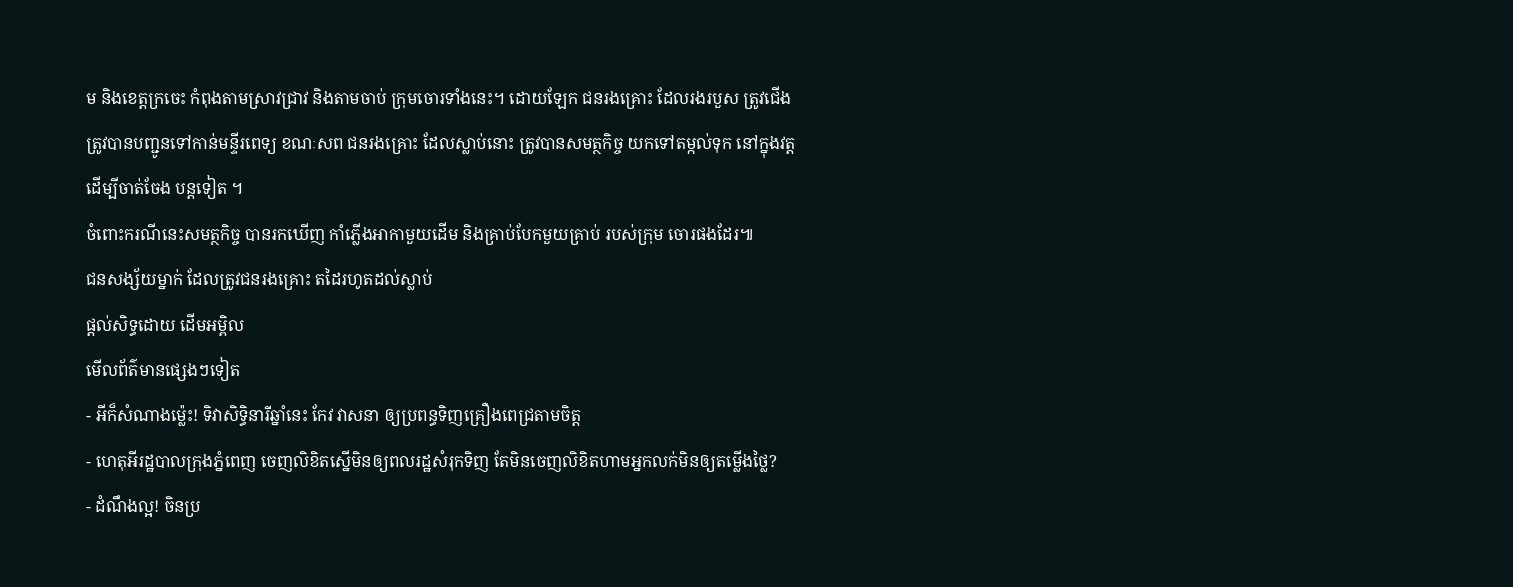ម និងខេត្តក្រចេះ កំពុងតាមស្រាវជ្រាវ និងតាមចាប់ ក្រុមចោរទាំងនេះ។ ដោយឡែក ជនរងគ្រោះ ដែលរងរបួស ត្រូវជើង ត្រូវបានបញ្ជូនទៅកាន់មន្ទីរពេទ្យ ខណៈសព ជនរងគ្រោះ ដែលស្លាប់នោះ ត្រូវបានសមត្ថកិច្ច យកទៅតម្កល់ទុក នៅក្នុងវត្ត ដើម្បីចាត់ចែង បន្តទៀត ។
ចំពោះករណីនេះសមត្ថកិច្ច បានរកឃើញ កាំភ្លើងអាកាមួយដើម និងគ្រាប់បែកមួយគ្រាប់ របស់ក្រុម ចោរផងដែរ៕
ជនសង្ស័យម្នាក់ ដែលត្រូវជនរងគ្រោះ តដៃរហូតដល់ស្លាប់
ផ្តល់សិទ្ធដោយ ដើមអម្ពិល
មើលព័ត៌មានផ្សេងៗទៀត
- អីក៏សំណាងម្ល៉េះ! ទិវាសិទ្ធិនារីឆ្នាំនេះ កែវ វាសនា ឲ្យប្រពន្ធទិញគ្រឿងពេជ្រតាមចិត្ត
- ហេតុអីរដ្ឋបាលក្រុងភ្នំពេញ ចេញលិខិតស្នើមិនឲ្យពលរដ្ឋសំរុកទិញ តែមិនចេញលិខិតហាមអ្នកលក់មិនឲ្យតម្លើងថ្លៃ?
- ដំណឹងល្អ! ចិនប្រ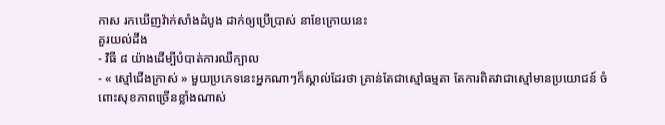កាស រកឃើញវ៉ាក់សាំងដំបូង ដាក់ឲ្យប្រើប្រាស់ នាខែក្រោយនេះ
គួរយល់ដឹង
- វិធី ៨ យ៉ាងដើម្បីបំបាត់ការឈឺក្បាល
- « ស្មៅជើងក្រាស់ » មួយប្រភេទនេះអ្នកណាៗក៏ស្គាល់ដែរថា គ្រាន់តែជាស្មៅធម្មតា តែការពិតវាជាស្មៅមានប្រយោជន៍ ចំពោះសុខភាពច្រើនខ្លាំងណាស់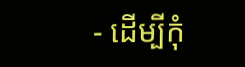- ដើម្បីកុំ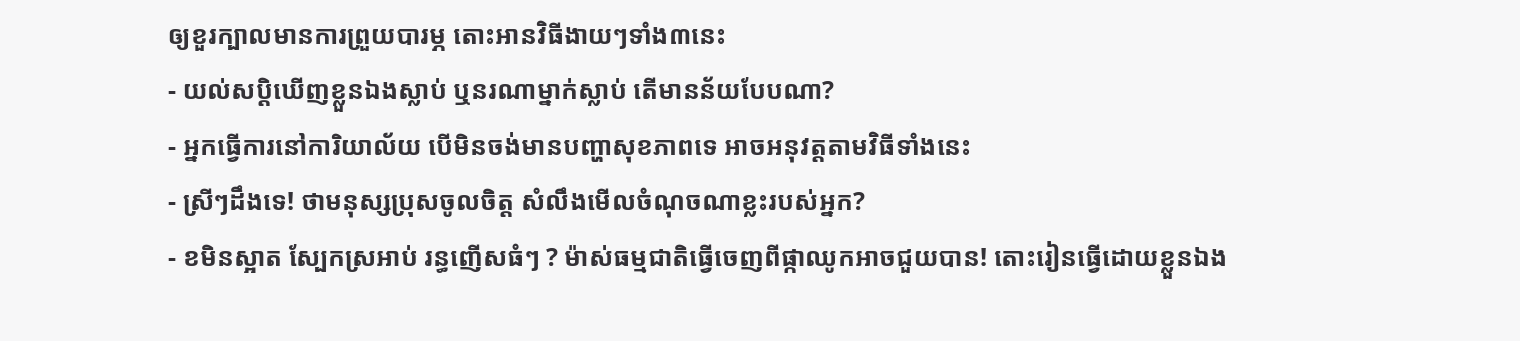ឲ្យខួរក្បាលមានការព្រួយបារម្ភ តោះអានវិធីងាយៗទាំង៣នេះ
- យល់សប្តិឃើញខ្លួនឯងស្លាប់ ឬនរណាម្នាក់ស្លាប់ តើមានន័យបែបណា?
- អ្នកធ្វើការនៅការិយាល័យ បើមិនចង់មានបញ្ហាសុខភាពទេ អាចអនុវត្តតាមវិធីទាំងនេះ
- ស្រីៗដឹងទេ! ថាមនុស្សប្រុសចូលចិត្ត សំលឹងមើលចំណុចណាខ្លះរបស់អ្នក?
- ខមិនស្អាត ស្បែកស្រអាប់ រន្ធញើសធំៗ ? ម៉ាស់ធម្មជាតិធ្វើចេញពីផ្កាឈូកអាចជួយបាន! តោះរៀនធ្វើដោយខ្លួនឯង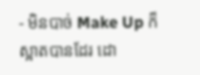- មិនបាច់ Make Up ក៏ស្អាតបានដែរ ដោ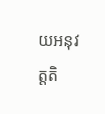យអនុវត្តតិ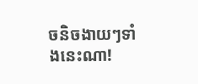ចនិចងាយៗទាំងនេះណា!